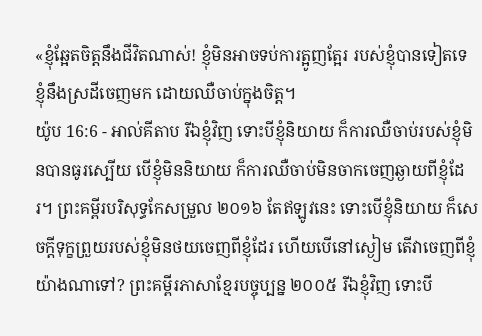«ខ្ញុំឆ្អែតចិត្តនឹងជីវិតណាស់! ខ្ញុំមិនអាចទប់ការត្អូញត្អែរ របស់ខ្ញុំបានទៀតទេ ខ្ញុំនឹងស្រដីចេញមក ដោយឈឺចាប់ក្នុងចិត្ត។
យ៉ូប 16:6 - អាល់គីតាប រីឯខ្ញុំវិញ ទោះបីខ្ញុំនិយាយ ក៏ការឈឺចាប់របស់ខ្ញុំមិនបានធូរស្បើយ បើខ្ញុំមិននិយាយ ក៏ការឈឺចាប់មិនចាកចេញឆ្ងាយពីខ្ញុំដែរ។ ព្រះគម្ពីរបរិសុទ្ធកែសម្រួល ២០១៦ តែឥឡូវនេះ ទោះបើខ្ញុំនិយាយ ក៏សេចក្ដីទុក្ខព្រួយរបស់ខ្ញុំមិនថយចេញពីខ្ញុំដែរ ហើយបើនៅស្ងៀម តើវាចេញពីខ្ញុំយ៉ាងណាទៅ? ព្រះគម្ពីរភាសាខ្មែរបច្ចុប្បន្ន ២០០៥ រីឯខ្ញុំវិញ ទោះបី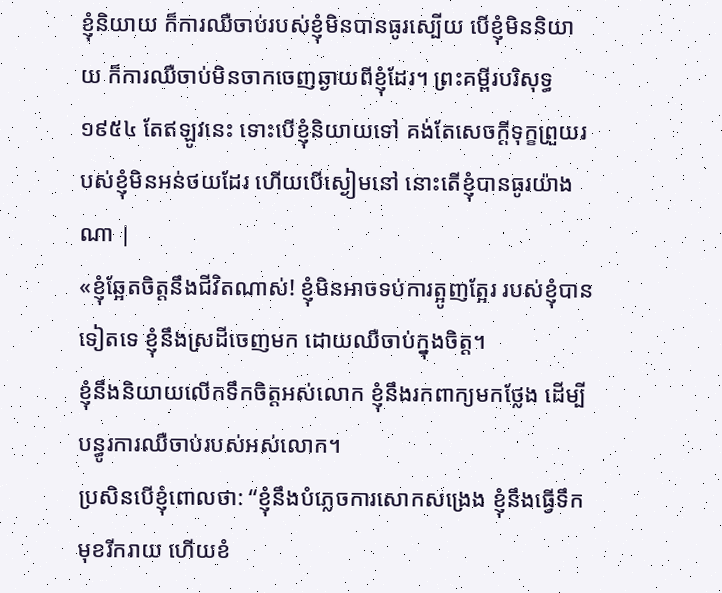ខ្ញុំនិយាយ ក៏ការឈឺចាប់របស់ខ្ញុំមិនបានធូរស្បើយ បើខ្ញុំមិននិយាយ ក៏ការឈឺចាប់មិនចាកចេញឆ្ងាយពីខ្ញុំដែរ។ ព្រះគម្ពីរបរិសុទ្ធ ១៩៥៤ តែឥឡូវនេះ ទោះបើខ្ញុំនិយាយទៅ គង់តែសេចក្ដីទុក្ខព្រួយរបស់ខ្ញុំមិនអន់ថយដែរ ហើយបើស្ងៀមនៅ នោះតើខ្ញុំបានធូរយ៉ាងណា |
«ខ្ញុំឆ្អែតចិត្តនឹងជីវិតណាស់! ខ្ញុំមិនអាចទប់ការត្អូញត្អែរ របស់ខ្ញុំបានទៀតទេ ខ្ញុំនឹងស្រដីចេញមក ដោយឈឺចាប់ក្នុងចិត្ត។
ខ្ញុំនឹងនិយាយលើកទឹកចិត្តអស់លោក ខ្ញុំនឹងរកពាក្យមកថ្លែង ដើម្បីបន្ធូរការឈឺចាប់របស់អស់លោក។
ប្រសិនបើខ្ញុំពោលថា: “ខ្ញុំនឹងបំភ្លេចការសោកសង្រេង ខ្ញុំនឹងធ្វើទឹកមុខរីករាយ ហើយខំ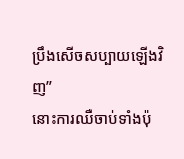ប្រឹងសើចសប្បាយឡើងវិញ”
នោះការឈឺចាប់ទាំងប៉ុ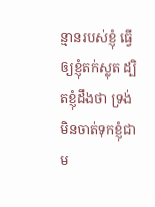ន្មានរបស់ខ្ញុំ ធ្វើឲ្យខ្ញុំតក់ស្លុត ដ្បិតខ្ញុំដឹងថា ទ្រង់មិនចាត់ទុកខ្ញុំជា ម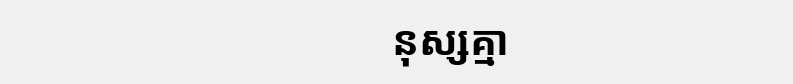នុស្សគ្មា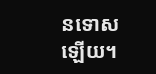នទោសឡើយ។